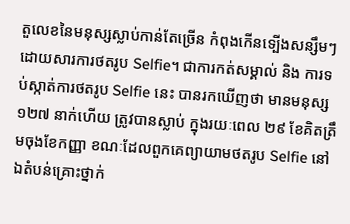តួលេខនៃមនុស្សស្លាប់កាន់តែច្រើន កំពុងកើនទ្បើងសន្សឹមៗ ដោយសារការថតរូប Selfie។ ជាការកត់សម្គាល់ និង ការទប់ស្កាត់ការថតរូប Selfie នេះ បានរកឃើញថា មានមនុស្ស ១២៧ នាក់ហើយ ត្រូវបានស្លាប់ ក្នុងរយៈពេល ២៩ ខែគិតត្រឹមចុងខែកញ្ញា ខណៈដែលពួកគេព្យាយាមថតរូប Selfie នៅឯតំបន់គ្រោះថ្នាក់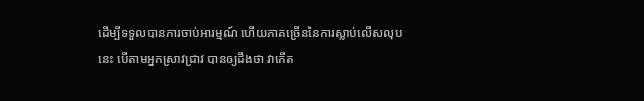ដើម្បីទទួលបានការចាប់អារម្មណ៍ ហើយភាគច្រើននៃការស្លាប់លើសលុបនេះ បើតាមអ្នកស្រាវជ្រាវ បានឲ្យដឹងថា វាកើត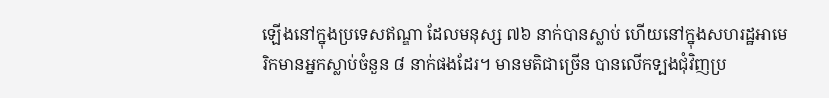ឡើងនៅក្នុងប្រទេសឥណ្ឌា ដែលមនុស្ស ៧៦ នាក់បានស្លាប់ ហើយនៅក្នុងសហរដ្ឋអាមេរិកមានអ្នកស្លាប់ចំនួន ៨ នាក់ផងដែរ។ មានមតិជាច្រើន បានលើកទ្បងជុំវិញប្រ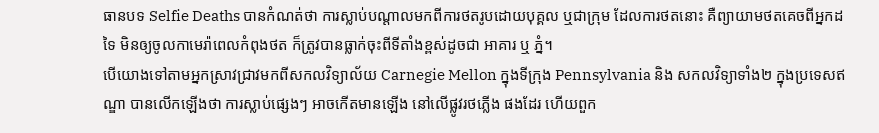ធានបទ Selfie Deaths បានកំណត់ថា ការស្លាប់បណ្តាលមកពីការថតរូបដោយបុគ្គល ឬជាក្រុម ដែលការថតនោះ គឺព្យាយាមថតគេចពីអ្នកដទៃ មិនឲ្យចូលកាមេរ៉ាពេលកំពុងថត ក៏ត្រូវបានធ្លាក់ចុះពីទីតាំងខ្ពស់ដូចជា អាគារ ឬ ភ្នំ។
បើយោងទៅតាមអ្នកស្រាវជ្រាវមកពីសកលវិទ្យាល័យ Carnegie Mellon ក្នុងទីក្រុង Pennsylvania និង សកលវិទ្យាទាំង២ ក្នុងប្រទេសឥណ្ឌា បានលើកឡើងថា ការស្លាប់ផ្សេងៗ អាចកើតមានឡើង នៅលើផ្លូវរថភ្លើង ផងដែរ ហើយពួក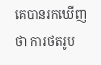គេបានរកឃើញថា ការថតរូប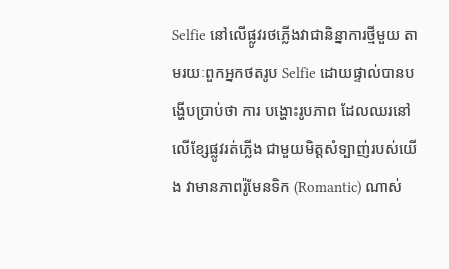Selfie នៅលើផ្លូវរថភ្លើងវាជានិន្នាការថ្មីមួយ តាមរយៈពួកអ្នកថតរូប Selfie ដោយផ្ទាល់បានបង្ហើបប្រាប់ថា ការ បង្ហោះរូបភាព ដែលឈរនៅលើខ្សែផ្លូវរត់ភ្លើង ជាមួយមិត្តសំទ្បាញ់របស់យើង វាមានភាពរ៉ូមែនទិក (Romantic) ណាស់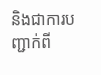និងជាការបញ្ជាក់ពី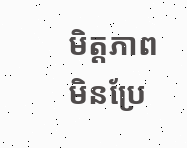មិត្តភាពមិនប្រែ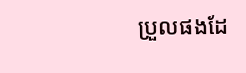ប្រួលផងដែ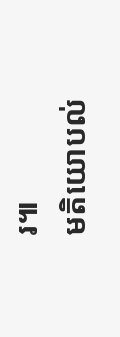រ៕
មតិយោបល់